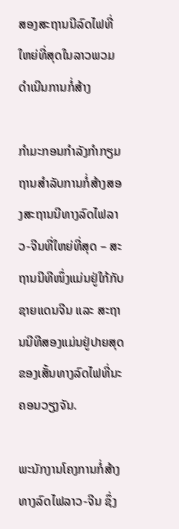ສອງສະຖານນີລົດໄຟທີ່ໃຫຍ່ທີ່ສຸດໃນລາວພວມດຳເນີນການກໍ່ສ້າງ

ກຳມະກອນກຳລັງກຳກຽມຖານສຳລັບການກໍ່ສ້າງສອງສະຖານນີທາງລົດໄຟລາວ-ຈີນທີ່ໃຫຍ່ທີ່ສຸດ – ສະຖານນີທີໜຶ່ງແມ່ນຢູ່ໃກ້ກັບຊາຍແດນຈີນ ແລະ ສະຖານນີທີສອງແມ່ນຢູ່ປາຍສຸດຂອງເສັ້ນທາງລົດໄຟທີ່ນະຄອນວຽງຈັນ.

ພະນັກງານໂຄງການກໍ່ສ້າງທາງລົດໄຟລາວ-ຈີນ ຊຶ່ງ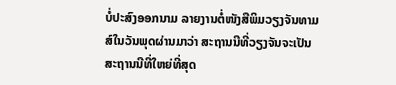ບໍ່ປະສົງອອກນາມ ລາຍງານຕໍ່ໜັງສືພິມວຽງຈັນທາມສ໌ໃນວັນພຸດຜ່ານມາວ່າ ສະຖານນີທີ່ວຽງຈັນຈະເປັນສະຖານນີທີ່ໃຫຍ່ທີ່ສຸດ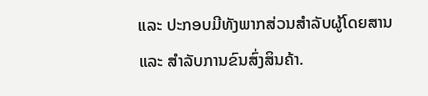ແລະ ປະກອບມີທັງພາກສ່ວນສຳລັບຜູ້ໂດຍສານ ແລະ ສຳລັບການຂົນສົ່ງສິນຄ້າ.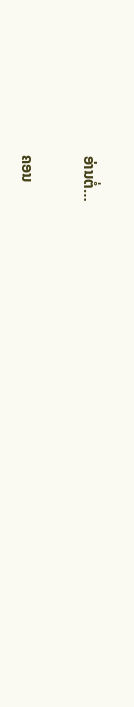ອ່ານຕໍ່…

ຄອນ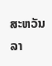ສະຫວັນ ລາ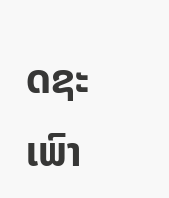ດຊະເພົາ